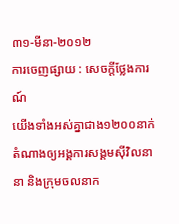៣១-មីនា-២០១២
ការចេញផ្សាយ : សេចក្តីថ្លែងការណ៍
យើងទាំងអស់គ្នាជាង១២០០នាក់តំណាងឲ្យអង្គការសង្គមស៊ីវិលនានា និងក្រុមចលនាក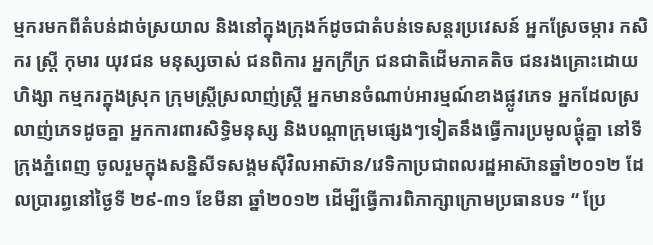ម្មករមកពីតំបន់ដាច់ស្រយាល និងនៅក្នុងក្រុងក៍ដូចជាតំបន់ទេសន្តរប្រវេសន៍ អ្នកស្រែចម្ការ កសិករ ស្រ្តី កុមារ យុវជន មនុស្សចាស់ ជនពិការ អ្នកក្រីក្រ ជនជាតិដើមភាគតិច ជនរងគ្រោះដោយហិង្សា កម្មករក្នុងស្រុក ក្រុមស្រ្តីស្រលាញ់ស្រ្តី អ្នកមានចំណាប់អារម្មណ៍ខាងផ្លូវភេទ អ្នកដែលស្រលាញ់ភេទដូចគ្នា អ្នកការពារសិទ្ធិមនុស្ស និងបណ្តាក្រុមផ្សេងៗទៀតនឹងធ្វើការប្រមូលផ្តុំគ្នា នៅទីក្រុងភ្នំពេញ ចូលរួមក្នុងសន្និសីទសង្គមស៊ីវិលអាស៊ាន/វេទិកាប្រជាពលរដ្ឋអាស៊ានឆ្នាំ២០១២ ដែលប្រារព្ធនៅថ្ងៃទី ២៩-៣១ ខែមីនា ឆ្នាំ២០១២ ដើម្បីធ្វើការពិភាក្សាក្រោមប្រធានបទ “ ប្រែ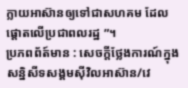ក្លាយអាស៊ានឲ្យទៅជាសហគម ដែលផ្តោតលើប្រជាពលរដ្ឋ ”។
ប្រភពព័ត៍មាន : សេចក្តីថ្លែងការណ៍ក្នុង សន្និសីទសង្គមស៊ីវិលអាស៊ាន/វេ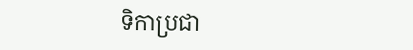ទិកាប្រជា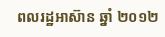ពលរដ្ឋអាស៊ាន ឆ្នាំ ២០១២